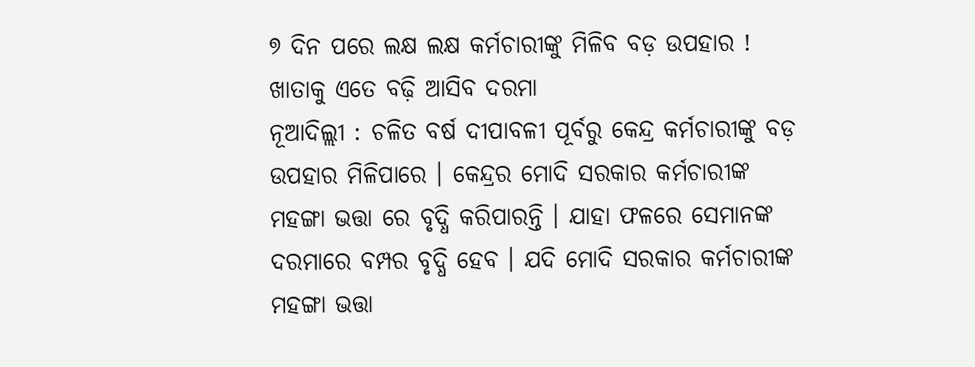୭ ଦିନ ପରେ ଲକ୍ଷ ଲକ୍ଷ କର୍ମଚାରୀଙ୍କୁ ମିଳିବ ବଡ଼ ଉପହାର ! ଖାତାକୁ ଏତେ ବଢ଼ି ଆସିବ ଦରମା
ନୂଆଦିଲ୍ଲୀ : ଚଳିତ ବର୍ଷ ଦୀପାବଳୀ ପୂର୍ବରୁ କେନ୍ଦ୍ର କର୍ମଚାରୀଙ୍କୁ ବଡ଼ ଉପହାର ମିଳିପାରେ । କେନ୍ଦ୍ରର ମୋଦି ସରକାର କର୍ମଚାରୀଙ୍କ ମହଙ୍ଗା ଭତ୍ତା ରେ ବୃଦ୍ଧି କରିପାରନ୍ତି । ଯାହା ଫଳରେ ସେମାନଙ୍କ ଦରମାରେ ବମ୍ପର ବୃଦ୍ଧି ହେବ । ଯଦି ମୋଦି ସରକାର କର୍ମଚାରୀଙ୍କ ମହଙ୍ଗା ଭତ୍ତା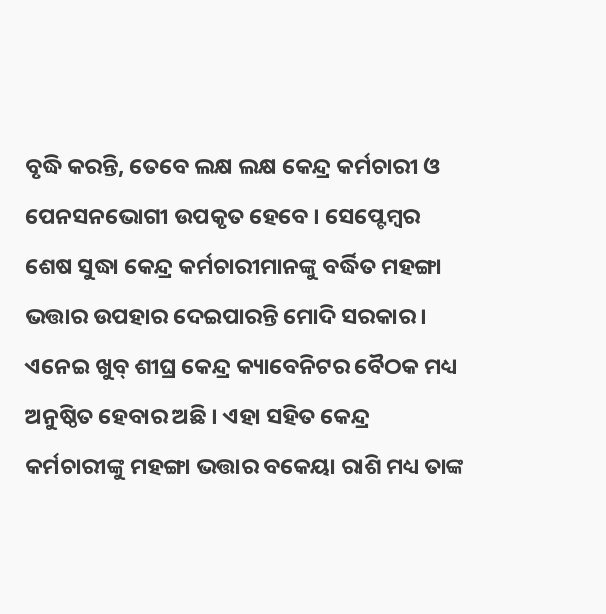ବୃଦ୍ଧି କରନ୍ତି, ତେବେ ଲକ୍ଷ ଲକ୍ଷ କେନ୍ଦ୍ର କର୍ମଚାରୀ ଓ ପେନସନଭୋଗୀ ଉପକୃତ ହେବେ । ସେପ୍ଟେମ୍ବର ଶେଷ ସୁଦ୍ଧା କେନ୍ଦ୍ର କର୍ମଚାରୀମାନଙ୍କୁ ବର୍ଦ୍ଧିତ ମହଙ୍ଗା ଭତ୍ତାର ଉପହାର ଦେଇପାରନ୍ତି ମୋଦି ସରକାର । ଏନେଇ ଖୁବ୍ ଶୀଘ୍ର କେନ୍ଦ୍ର କ୍ୟାବେନିଟର ବୈଠକ ମଧ୍ୟ ଅନୁଷ୍ଠିତ ହେବାର ଅଛି । ଏହା ସହିତ କେନ୍ଦ୍ର କର୍ମଚାରୀଙ୍କୁ ମହଙ୍ଗା ଭତ୍ତାର ବକେୟା ରାଶି ମଧ୍ୟ ତାଙ୍କ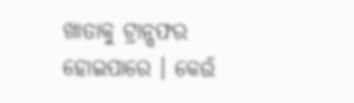ଖାତାକୁ ଟ୍ରାନ୍ସଫର ହୋଇପାରେ । କେଉଁ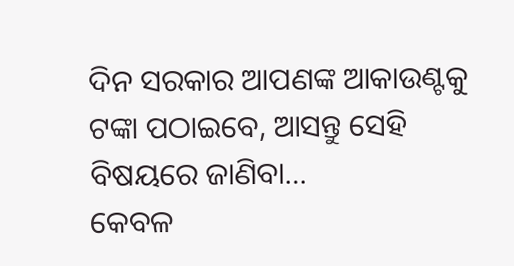ଦିନ ସରକାର ଆପଣଙ୍କ ଆକାଉଣ୍ଟକୁ ଟଙ୍କା ପଠାଇବେ, ଆସନ୍ତୁ ସେହି ବିଷୟରେ ଜାଣିବା…
କେବଳ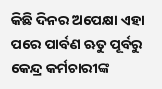କିଛି ଦିନର ଅପେକ୍ଷା ଏହା ପରେ ପାର୍ବଣ ଋତୁ ପୂର୍ବରୁ କେନ୍ଦ୍ର କର୍ମଚାରୀଙ୍କ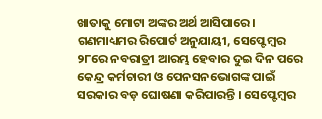ଖାତାକୁ ମୋଟା ଅଙ୍କର ଅର୍ଥ ଆସିପାରେ । ଗଣମାଧ୍ୟମର ରିପୋର୍ଟ ଅନୁଯାୟୀ, ସେପ୍ଟେମ୍ବର ୨୮ରେ ନବରାତ୍ରୀ ଆରମ୍ଭ ହେବାର ଦୁଇ ଦିନ ପରେ କେନ୍ଦ୍ର କର୍ମଚାରୀ ଓ ପେନସନଭୋଗଙ୍କ ପାଇଁ ସରକାର ବଡ଼ ଘୋଷଣା କରିପାରନ୍ତି । ସେପ୍ଟେମ୍ବର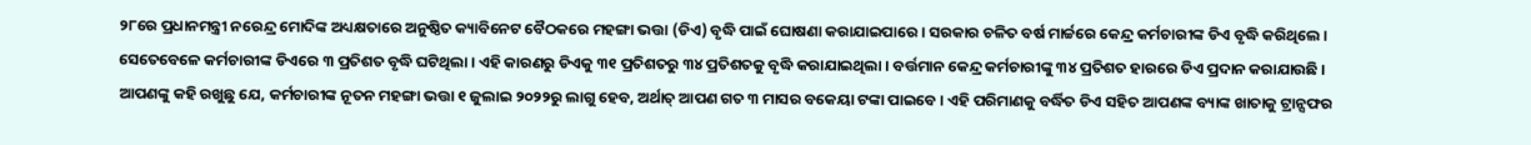୨୮ରେ ପ୍ରଧାନମନ୍ତ୍ରୀ ନରେନ୍ଦ୍ର ମୋଦିଙ୍କ ଅଧ୍ୟକ୍ଷତାରେ ଅନୁଷ୍ଠିତ କ୍ୟାବିନେଟ ବୈଠକରେ ମହଙ୍ଗା ଭତ୍ତା (ଡିଏ) ବୃଦ୍ଧି ପାଇଁ ଘୋଷଣା କରାଯାଇପାରେ । ସରକାର ଚଳିତ ବର୍ଷ ମାର୍ଚ୍ଚରେ କେନ୍ଦ୍ର କର୍ମଚାରୀଙ୍କ ଡିଏ ବୃଦ୍ଧି କରିଥିଲେ । ସେତେବେଳେ କର୍ମଚାରୀଙ୍କ ଡିଏରେ ୩ ପ୍ରତିଶତ ବୃଦ୍ଧି ଘଟିଥିଲା । ଏହି କାରଣରୁ ଡିଏକୁ ୩୧ ପ୍ରତିଶତରୁ ୩୪ ପ୍ରତିଶତକୁ ବୃଦ୍ଧି କରାଯାଇଥିଲା । ବର୍ତ୍ତମାନ କେନ୍ଦ୍ର କର୍ମଚାରୀଙ୍କୁ ୩୪ ପ୍ରତିଶତ ହାରରେ ଡିଏ ପ୍ରଦାନ କରାଯାଉଛି ।
ଆପଣଙ୍କୁ କହି ରଖୁଛୁ ଯେ, କର୍ମଚାରୀଙ୍କ ନୂତନ ମହଙ୍ଗା ଭତ୍ତା ୧ ଜୁଲାଇ ୨୦୨୨ରୁ ଲାଗୁ ହେବ, ଅର୍ଥାତ୍ ଆପଣ ଗତ ୩ ମାସର ବକେୟା ଟଙ୍କା ପାଇବେ । ଏହି ପରିମାଣକୁ ବର୍ଦ୍ଧିତ ଡିଏ ସହିତ ଆପଣଙ୍କ ବ୍ୟାଙ୍କ ଖାତାକୁ ଟ୍ରାନ୍ସଫର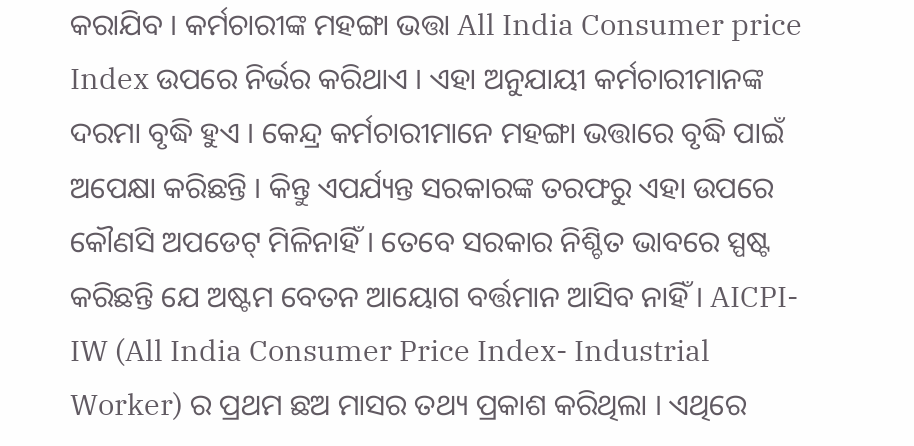କରାଯିବ । କର୍ମଚାରୀଙ୍କ ମହଙ୍ଗା ଭତ୍ତା All India Consumer price Index ଉପରେ ନିର୍ଭର କରିଥାଏ । ଏହା ଅନୁଯାୟୀ କର୍ମଚାରୀମାନଙ୍କ ଦରମା ବୃଦ୍ଧି ହୁଏ । କେନ୍ଦ୍ର କର୍ମଚାରୀମାନେ ମହଙ୍ଗା ଭତ୍ତାରେ ବୃଦ୍ଧି ପାଇଁ ଅପେକ୍ଷା କରିଛନ୍ତି । କିନ୍ତୁ ଏପର୍ଯ୍ୟନ୍ତ ସରକାରଙ୍କ ତରଫରୁ ଏହା ଉପରେ କୌଣସି ଅପଡେଟ୍ ମିଳିନାହିଁ । ତେବେ ସରକାର ନିଶ୍ଚିତ ଭାବରେ ସ୍ପଷ୍ଟ କରିଛନ୍ତି ଯେ ଅଷ୍ଟମ ବେତନ ଆୟୋଗ ବର୍ତ୍ତମାନ ଆସିବ ନାହିଁ । AICPI-IW (All India Consumer Price Index- Industrial Worker) ର ପ୍ରଥମ ଛଅ ମାସର ତଥ୍ୟ ପ୍ରକାଶ କରିଥିଲା । ଏଥିରେ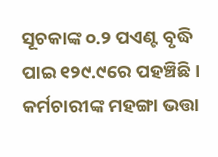ସୂଚକାଙ୍କ ୦.୨ ପଏଣ୍ଟ ବୃଦ୍ଧି ପାଇ ୧୨୯.୯ରେ ପହଞ୍ଚିଛି । କର୍ମଚାରୀଙ୍କ ମହଙ୍ଗା ଭତ୍ତା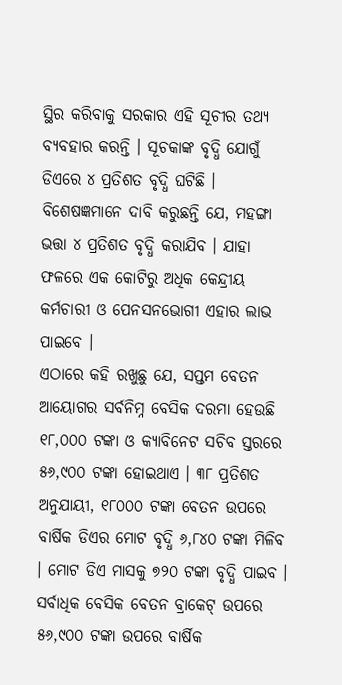ସ୍ଥିର କରିବାକୁ ସରକାର ଏହି ସୂଚୀର ତଥ୍ୟ ବ୍ୟବହାର କରନ୍ତି । ସୂଚକାଙ୍କ ବୃଦ୍ଧି ଯୋଗୁଁ ଡିଏରେ ୪ ପ୍ରତିଶତ ବୃଦ୍ଧି ଘଟିଛି । ବିଶେଷଜ୍ଞମାନେ ଦାବି କରୁଛନ୍ତି ଯେ, ମହଙ୍ଗା ଭତ୍ତା ୪ ପ୍ରତିଶତ ବୃଦ୍ଧି କରାଯିବ । ଯାହା ଫଳରେ ଏକ କୋଟିରୁ ଅଧିକ କେନ୍ଦ୍ରୀୟ କର୍ମଚାରୀ ଓ ପେନସନଭୋଗୀ ଏହାର ଲାଭ ପାଇବେ ।
ଏଠାରେ କହି ରଖୁଛୁ ଯେ, ସପ୍ତମ ବେତନ ଆୟୋଗର ସର୍ବନିମ୍ନ ବେସିକ ଦରମା ହେଉଛି ୧୮,୦୦୦ ଟଙ୍କା ଓ କ୍ୟାବିନେଟ ସଚିବ ସ୍ତରରେ ୫୬,୯୦୦ ଟଙ୍କା ହୋଇଥାଏ । ୩୮ ପ୍ରତିଶତ ଅନୁଯାୟୀ, ୧୮୦୦୦ ଟଙ୍କା ବେତନ ଉପରେ ବାର୍ଷିକ ଡିଏର ମୋଟ ବୃଦ୍ଧି ୬,୮୪୦ ଟଙ୍କା ମିଳିବ । ମୋଟ ଡିଏ ମାସକୁ ୭୨୦ ଟଙ୍କା ବୃଦ୍ଧି ପାଇବ । ସର୍ବାଧିକ ବେସିକ ବେତନ ବ୍ରାକେଟ୍ ଉପରେ ୫୬,୯୦୦ ଟଙ୍କା ଉପରେ ବାର୍ଷିକ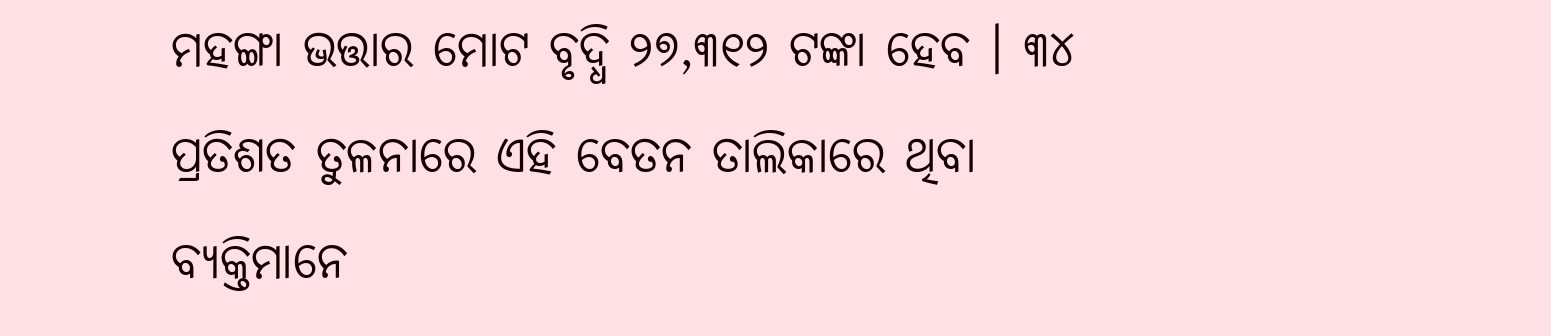ମହଙ୍ଗା ଭତ୍ତାର ମୋଟ ବୃଦ୍ଧି ୨୭,୩୧୨ ଟଙ୍କା ହେବ । ୩୪ ପ୍ରତିଶତ ତୁଳନାରେ ଏହି ବେତନ ତାଲିକାରେ ଥିବା ବ୍ୟକ୍ତିମାନେ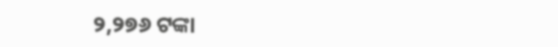୨,୨୭୬ ଟଙ୍କା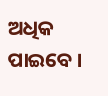ଅଧିକ ପାଇବେ ।